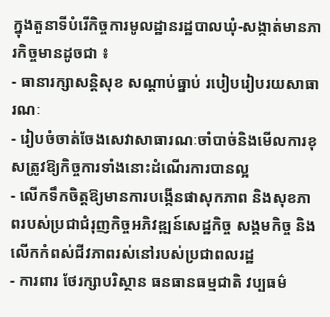ក្នុងតួនាទីបំរើកិច្ចការមូលដ្ឋានរដ្ឋបាលឃុំ-សង្កាត់មានភារកិច្ចមានដូចជា ៖
- ធានារក្សាសន្តិសុខ សណ្តាប់ធ្នាប់ របៀបរៀបរយសាធារណៈ
- រៀបចំចាត់ចែងសេវាសាធារណៈចាំបាច់និងមើលការខុសត្រូវឱ្យកិច្ចការទាំងនោះដំណើរការបានល្អ
- លើកទឹកចិត្តឱ្យមានការបង្កើនផាសុកភាព និងសុខភាពរបស់ប្រជាជំរុញកិច្ចអភិវឌ្ឍន៍សេដ្ឋកិច្ច សង្គមកិច្ច និងលើកកំពស់ជីវភាពរស់នៅរបស់ប្រជាពលរដ្ឋ
- ការពារ ថែរក្សាបរិស្ថាន ធនធានធម្មជាតិ វប្បធម៌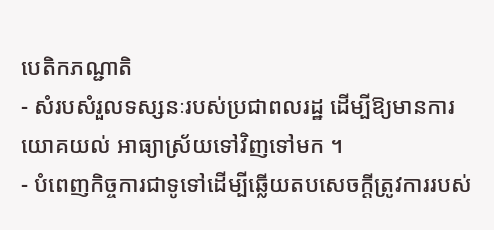បេតិកភណ្ជាតិ
- សំរបសំរួលទស្សនៈរបស់ប្រជាពលរដ្ឋ ដើម្បីឱ្យមានការយោគយល់ អាធ្យាស្រ័យទៅវិញទៅមក ។
- បំពេញកិច្ចការជាទូទៅដើម្បីឆ្លើយតបសេចក្តីត្រូវការរបស់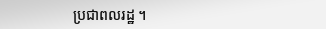ប្រជាពលរដ្ឋ ។